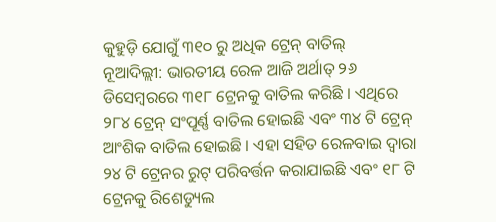କୁହୁଡ଼ି ଯୋଗୁଁ ୩୧୦ ରୁ ଅଧିକ ଟ୍ରେନ୍ ବାତିଲ୍
ନୂଆଦିଲ୍ଲୀ: ଭାରତୀୟ ରେଳ ଆଜି ଅର୍ଥାତ୍ ୨୬ ଡିସେମ୍ବରରେ ୩୧୮ ଟ୍ରେନକୁ ବାତିଲ କରିଛି । ଏଥିରେ ୨୮୪ ଟ୍ରେନ୍ ସଂପୂର୍ଣ୍ଣ ବାତିଲ ହୋଇଛି ଏବଂ ୩୪ ଟି ଟ୍ରେନ୍ ଆଂଶିକ ବାତିଲ ହୋଇଛି । ଏହା ସହିତ ରେଳବାଇ ଦ୍ୱାରା ୨୪ ଟି ଟ୍ରେନର ରୁଟ୍ ପରିବର୍ତ୍ତନ କରାଯାଇଛି ଏବଂ ୧୮ ଟି ଟ୍ରେନକୁ ରିଶେଡ୍ୟୁଲ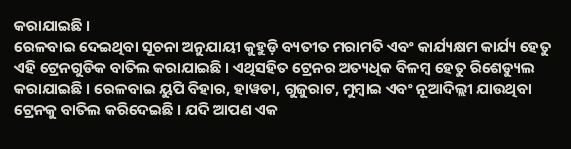କରାଯାଇଛି ।
ରେଳବାଇ ଦେଇଥିବା ସୂଚନା ଅନୁଯାୟୀ କୁହୁଡ଼ି ବ୍ୟତୀତ ମରାମତି ଏବଂ କାର୍ଯ୍ୟକ୍ଷମ କାର୍ଯ୍ୟ ହେତୁ ଏହି ଟ୍ରେନଗୁଡିକ ବାତିଲ କରାଯାଇଛି । ଏଥିସହିତ ଟ୍ରେନର ଅତ୍ୟଧିକ ବିଳମ୍ବ ହେତୁ ରିଶେଡ୍ୟୁଲ କରାଯାଇଛି । ରେଳବାଇ ୟୁପି ବିହାର, ହାୱଡା, ଗୁଜୁରାଟ, ମୁମ୍ବାଇ ଏବଂ ନୂଆଦିଲ୍ଲୀ ଯାଉଥିବା ଟ୍ରେନକୁ ବାତିଲ କରିଦେଇଛି । ଯଦି ଆପଣ ଏକ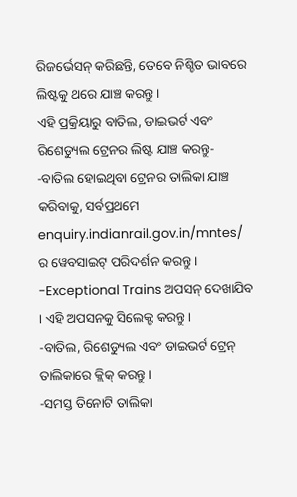ରିଜର୍ଭେସନ୍ କରିଛନ୍ତି, ତେବେ ନିଶ୍ଚିତ ଭାବରେ ଲିଷ୍ଟକୁ ଥରେ ଯାଞ୍ଚ କରନ୍ତୁ ।
ଏହି ପ୍ରକ୍ରିୟାରୁ ବାତିଲ, ଡାଇଭର୍ଟ ଏବଂ ରିଶେଡ୍ୟୁଲ ଟ୍ରେନର ଲିଷ୍ଟ ଯାଞ୍ଚ କରନ୍ତୁ-
-ବାତିଲ ହୋଇଥିବା ଟ୍ରେନର ତାଲିକା ଯାଞ୍ଚ କରିବାକୁ, ସର୍ବପ୍ରଥମେ enquiry.indianrail.gov.in/mntes/ ର ୱେବସାଇଟ୍ ପରିଦର୍ଶନ କରନ୍ତୁ ।
-Exceptional Trains ଅପସନ୍ ଦେଖାଯିବ । ଏହି ଅପସନକୁ ସିଲେକ୍ଟ କରନ୍ତୁ ।
-ବାତିଲ, ରିଶେଡ୍ୟୁଲ ଏବଂ ଡାଇଭର୍ଟ ଟ୍ରେନ୍ ତାଲିକାରେ କ୍ଲିକ୍ କରନ୍ତୁ ।
-ସମସ୍ତ ତିନୋଟି ତାଲିକା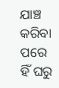ଯାଞ୍ଚ କରିବା ପରେ ହିଁ ଘରୁ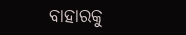ବାହାରକୁ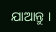ଯାଆନ୍ତୁ ।